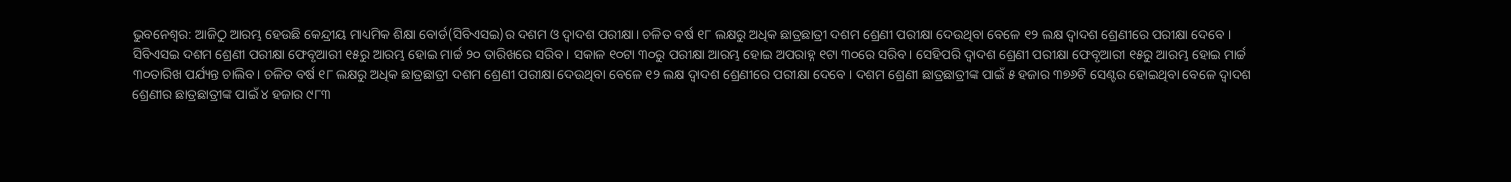ଭୁବନେଶ୍ୱର: ଆଜିଠୁ ଆରମ୍ଭ ହେଉଛି କେନ୍ଦ୍ରୀୟ ମାଧ୍ୟମିକ ଶିକ୍ଷା ବୋର୍ଡ(ସିବିଏସଇ)ର ଦଶମ ଓ ଦ୍ୱାଦଶ ପରୀକ୍ଷା। ଚଳିତ ବର୍ଷ ୧୮ ଲକ୍ଷରୁ ଅଧିକ ଛାତ୍ରଛାତ୍ରୀ ଦଶମ ଶ୍ରେଣୀ ପରୀକ୍ଷା ଦେଉଥିବା ବେଳେ ୧୨ ଲକ୍ଷ ଦ୍ୱାଦଶ ଶ୍ରେଣୀରେ ପରୀକ୍ଷା ଦେବେ ।
ସିବିଏସଇ ଦଶମ ଶ୍ରେଣୀ ପରୀକ୍ଷା ଫେବୃଆରୀ ୧୫ରୁ ଆରମ୍ଭ ହୋଇ ମାର୍ଚ୍ଚ ୨୦ ତାରିଖରେ ସରିବ। ସକାଳ ୧୦ଟା ୩୦ରୁ ପରୀକ୍ଷା ଆରମ୍ଭ ହୋଇ ଅପରାହ୍ନ ୧ଟା ୩୦ରେ ସରିବ। ସେହିପରି ଦ୍ୱାଦଶ ଶ୍ରେଣୀ ପରୀକ୍ଷା ଫେବୃଆରୀ ୧୫ରୁ ଆରମ୍ଭ ହୋଇ ମାର୍ଚ୍ଚ ୩୦ତାରିଖ ପର୍ଯ୍ୟନ୍ତ ଚାଲିବ। ଚଳିତ ବର୍ଷ ୧୮ ଲକ୍ଷରୁ ଅଧିକ ଛାତ୍ରଛାତ୍ରୀ ଦଶମ ଶ୍ରେଣୀ ପରୀକ୍ଷା ଦେଉଥିବା ବେଳେ ୧୨ ଲକ୍ଷ ଦ୍ୱାଦଶ ଶ୍ରେଣୀରେ ପରୀକ୍ଷା ଦେବେ । ଦଶମ ଶ୍ରେଣୀ ଛାତ୍ରଛାତ୍ରୀଙ୍କ ପାଇଁ ୫ ହଜାର ୩୭୬ଟି ସେଣ୍ଟର ହୋଇଥିବା ବେଳେ ଦ୍ୱାଦଶ ଶ୍ରେଣୀର ଛାତ୍ରଛାତ୍ରୀଙ୍କ ପାଇଁ ୪ ହଜାର ୯୮୩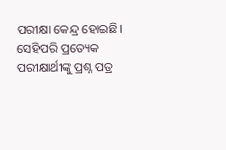ପରୀକ୍ଷା କେନ୍ଦ୍ର ହୋଇଛି।
ସେହିପରି ପ୍ରତ୍ୟେକ ପରୀକ୍ଷାର୍ଥୀଙ୍କୁ ପ୍ରଶ୍ନ ପତ୍ର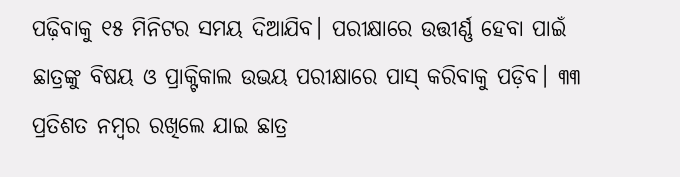ପଢ଼ିବାକୁ ୧୫ ମିନିଟର ସମୟ ଦିଆଯିବ। ପରୀକ୍ଷାରେ ଉତ୍ତୀର୍ଣ୍ଣ ହେବା ପାଇଁ ଛାତ୍ରଙ୍କୁ ବିଷୟ ଓ ପ୍ରାକ୍ଟିକାଲ ଉଭୟ ପରୀକ୍ଷାରେ ପାସ୍ କରିବାକୁ ପଡ଼ିବ। ୩୩ ପ୍ରତିଶତ ନମ୍ବର ରଖିଲେ ଯାଇ ଛାତ୍ର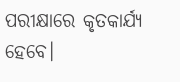ପରୀକ୍ଷାରେ କୃତକାର୍ଯ୍ୟ ହେବେ।